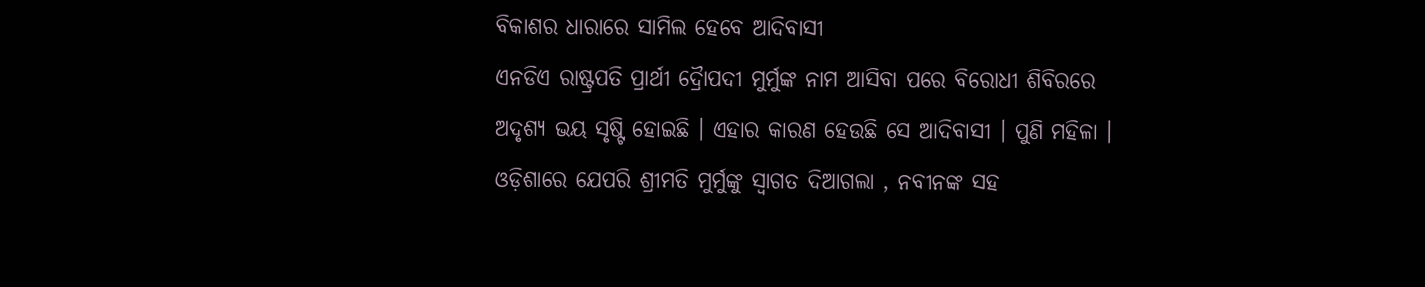ବିକାଶର ଧାରାରେ ସାମିଲ ହେବେ ଆଦିବାସୀ
ଏନଡିଏ ରାଷ୍ଟ୍ରପତି ପ୍ରାର୍ଥୀ ଦ୍ରୈାପଦୀ ମୁର୍ମୁଙ୍କ ନାମ ଆସିବା ପରେ ବିରୋଧୀ ଶିବିରରେ ଅଦୃଶ୍ୟ ଭୟ ସୃଷ୍ଟି ହୋଇଛି । ଏହାର କାରଣ ହେଉଛି ସେ ଆଦିବାସୀ । ପୁଣି ମହିଳା । ଓଡ଼ିଶାରେ ଯେପରି ଶ୍ରୀମତି ମୁର୍ମୁଙ୍କୁ ସ୍ବାଗତ ଦିଆଗଲା , ନବୀନଙ୍କ ସହ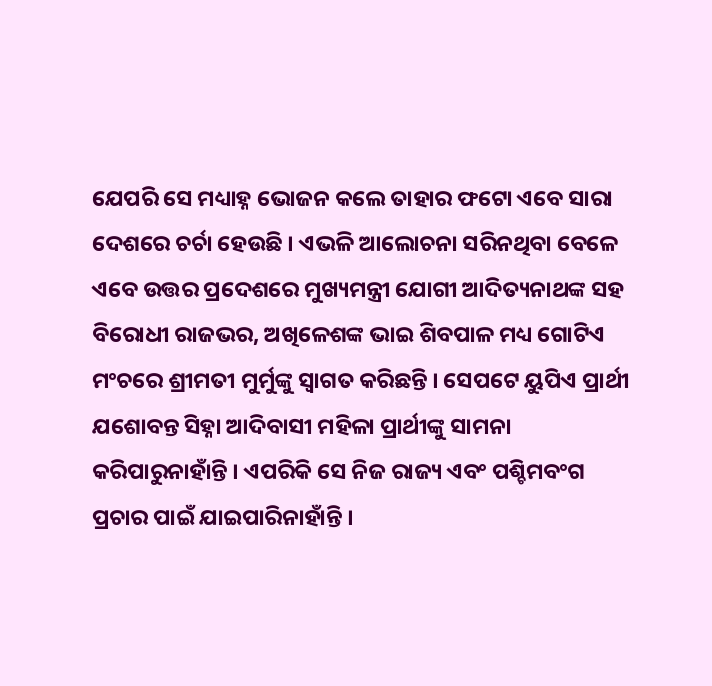ଯେପରି ସେ ମଧ୍ୟାହ୍ନ ଭୋଜନ କଲେ ତାହାର ଫଟୋ ଏବେ ସାରା ଦେଶରେ ଚର୍ଚା ହେଉଛି । ଏଭଳି ଆଲୋଚନା ସରିନଥିବା ବେଳେ ଏବେ ଉତ୍ତର ପ୍ରଦେଶରେ ମୁଖ୍ୟମନ୍ତ୍ରୀ ଯୋଗୀ ଆଦିତ୍ୟନାଥଙ୍କ ସହ ବିରୋଧୀ ରାଜଭର, ଅଖିଳେଶଙ୍କ ଭାଇ ଶିବପାଳ ମଧ୍ୟ ଗୋଟିଏ ମଂଚରେ ଶ୍ରୀମତୀ ମୁର୍ମୁଙ୍କୁ ସ୍ବାଗତ କରିଛନ୍ତି । ସେପଟେ ୟୁପିଏ ପ୍ରାର୍ଥୀ ଯଶୋବନ୍ତ ସିହ୍ନା ଆଦିବାସୀ ମହିଳା ପ୍ରାର୍ଥୀଙ୍କୁ ସାମନା କରିପାରୁନାହାଁନ୍ତି । ଏପରିକି ସେ ନିଜ ରାଜ୍ୟ ଏବଂ ପଶ୍ଚିମବଂଗ ପ୍ରଚାର ପାଇଁ ଯାଇପାରିନାହାଁନ୍ତି ।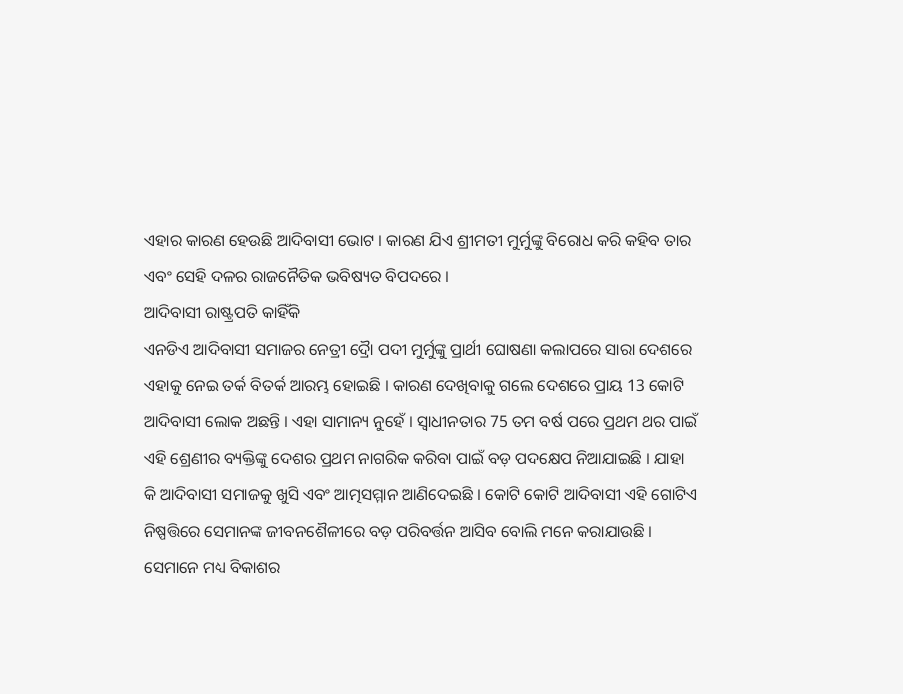ଏହାର କାରଣ ହେଉଛି ଆଦିବାସୀ ଭୋଟ । କାରଣ ଯିଏ ଶ୍ରୀମତୀ ମୁର୍ମୁଙ୍କୁ ବିରୋଧ କରି କହିବ ତାର ଏବଂ ସେହି ଦଳର ରାଜନୈତିକ ଭବିଷ୍ୟତ ବିପଦରେ ।
ଆଦିବାସୀ ରାଷ୍ଟ୍ରପତି କାହିଁକି
ଏନଡିଏ ଆଦିବାସୀ ସମାଜର ନେତ୍ରୀ ଦ୍ରୈା ପଦୀ ମୁର୍ମୁଙ୍କୁ ପ୍ରାର୍ଥୀ ଘୋଷଣା କଲାପରେ ସାରା ଦେଶରେ ଏହାକୁ ନେଇ ତର୍କ ବିତର୍କ ଆରମ୍ଭ ହୋଇଛି । କାରଣ ଦେଖିବାକୁ ଗଲେ ଦେଶରେ ପ୍ରାୟ 13 କୋଟି ଆଦିବାସୀ ଲୋକ ଅଛନ୍ତି । ଏହା ସାମାନ୍ୟ ନୁହେଁ । ସ୍ୱାଧୀନତାର 75 ତମ ବର୍ଷ ପରେ ପ୍ରଥମ ଥର ପାଇଁ ଏହି ଶ୍ରେଣୀର ବ୍ୟକ୍ତିଙ୍କୁ ଦେଶର ପ୍ରଥମ ନାଗରିକ କରିବା ପାଇଁ ବଡ଼ ପଦକ୍ଷେପ ନିଆଯାଇଛି । ଯାହା କି ଆଦିବାସୀ ସମାଜକୁ ଖୁସି ଏବଂ ଆତ୍ମସମ୍ମାନ ଆଣିଦେଇଛି । କୋଟି କୋଟି ଆଦିବାସୀ ଏହି ଗୋଟିଏ ନିଷ୍ପତ୍ତିରେ ସେମାନଙ୍କ ଜୀବନଶୈଳୀରେ ବଡ଼ ପରିବର୍ତ୍ତନ ଆସିବ ବୋଲି ମନେ କରାଯାଉଛି । ସେମାନେ ମଧ୍ୟ ବିକାଶର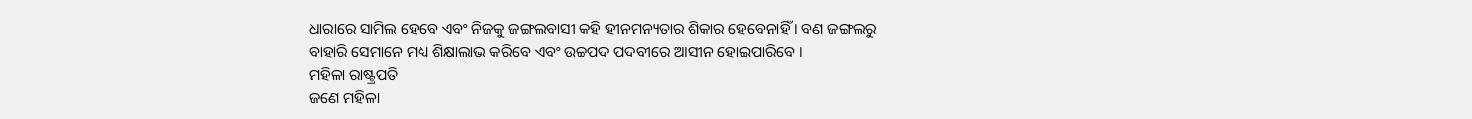ଧାରାରେ ସାମିଲ ହେବେ ଏବଂ ନିଜକୁ ଜଙ୍ଗଲବାସୀ କହି ହୀନମନ୍ୟତାର ଶିକାର ହେବେନାହିଁ । ବଣ ଜଙ୍ଗଲରୁ ବାହାରି ସେମାନେ ମଧ୍ୟ ଶିକ୍ଷାଲାଭ କରିବେ ଏବଂ ଉଚ୍ଚପଦ ପଦବୀରେ ଆସୀନ ହୋଇପାରିବେ ।
ମହିଳା ରାଷ୍ଟ୍ରପତି
ଜଣେ ମହିଳା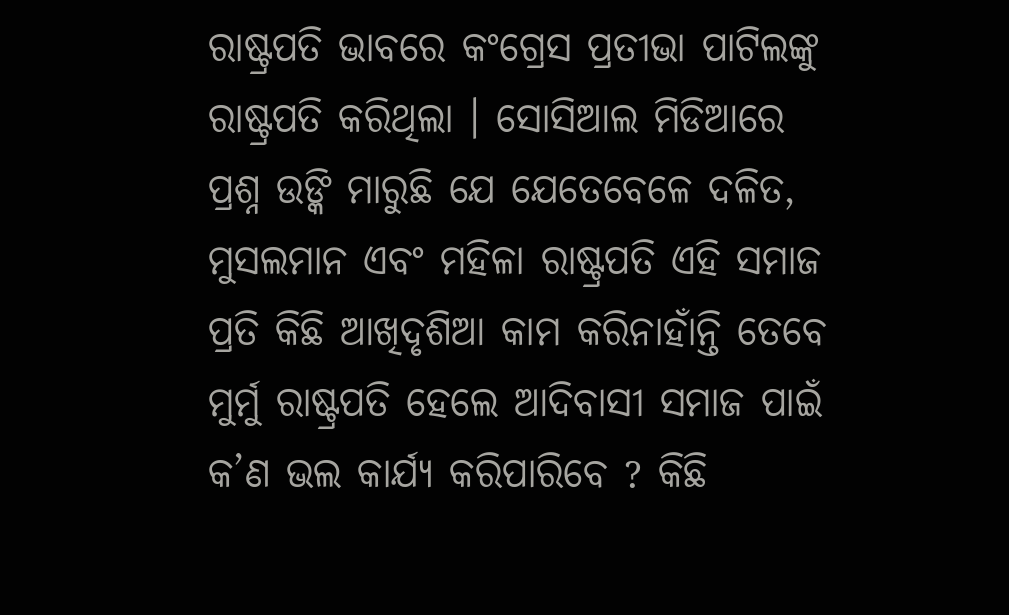ରାଷ୍ଟ୍ରପତି ଭାବରେ କଂଗ୍ରେସ ପ୍ରତୀଭା ପାଟିଲଙ୍କୁ ରାଷ୍ଟ୍ରପତି କରିଥିଲା । ସୋସିଆଲ ମିଡିଆରେ ପ୍ରଶ୍ନ ଉଙ୍କି ମାରୁଛି ଯେ ଯେତେବେଳେ ଦଳିତ, ମୁସଲମାନ ଏବଂ ମହିଳା ରାଷ୍ଟ୍ରପତି ଏହି ସମାଜ ପ୍ରତି କିଛି ଆଖିଦୃଶିଆ କାମ କରିନାହାଁନ୍ତି ତେବେ ମୁର୍ମୁ ରାଷ୍ଟ୍ରପତି ହେଲେ ଆଦିବାସୀ ସମାଜ ପାଇଁ କ’ଣ ଭଲ କାର୍ଯ୍ୟ କରିପାରିବେ ? କିଛି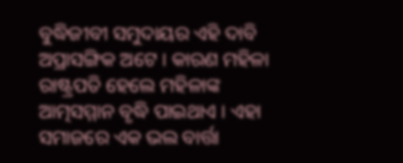ବୁଦ୍ଧିଜୀବୀ ସମୁଦାୟର ଏହି ଦାବି ଅପ୍ରାସଙ୍ଗିକ ଅଟେ । କାରଣ ମହିଳା ରାଷ୍ଟ୍ରପତି ହେଲେ ମହିଳାଙ୍କ ଆତ୍ମସମ୍ମାନ ବୃଦ୍ଧି ପାଇଥାଏ । ଏହା ସମାଜରେ ଏକ ଭଲ ବାର୍ତ୍ତା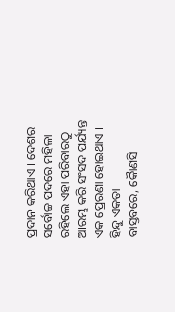ପ୍ରଦାନ କରିଥାଏ । ଦେଶର ସର୍ବୋଚ୍ଚ ପଦରେ ମହିଳା ରହିଲେ ଏହା ପରିବାରଠୁ ଆରମ୍ଭ କରି ସଂସଦ ପର୍ଯ୍ୟନ୍ତ ଏକ ପ୍ରେରଣା ହୋଇଥାଏ ।
ହିନ୍ଦୁ ଏକତା
ବାସ୍ତବରେ, କୈାଣସି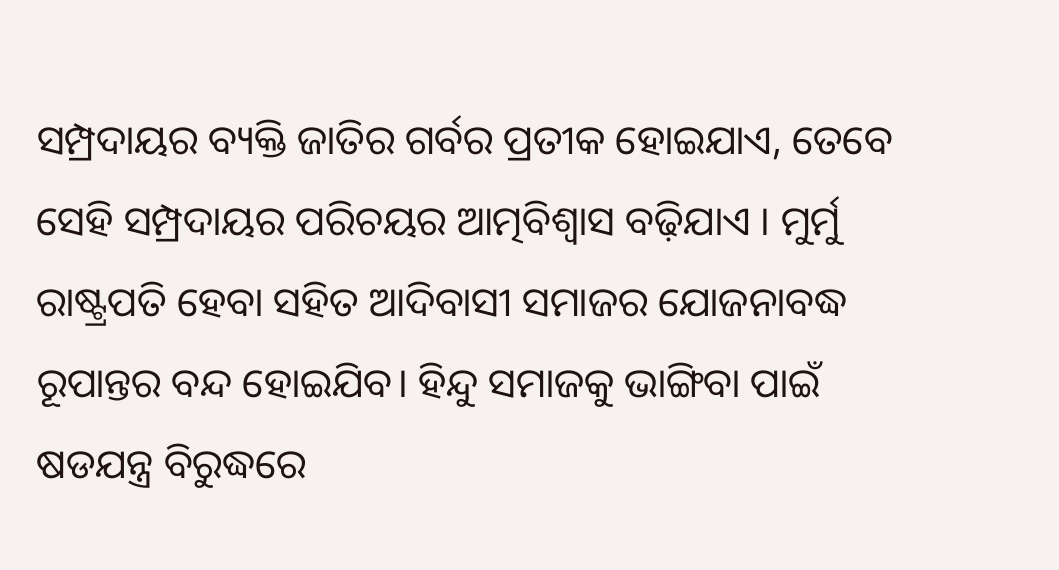ସମ୍ପ୍ରଦାୟର ବ୍ୟକ୍ତି ଜାତିର ଗର୍ବର ପ୍ରତୀକ ହୋଇଯାଏ, ତେବେ ସେହି ସମ୍ପ୍ରଦାୟର ପରିଚୟର ଆତ୍ମବିଶ୍ୱାସ ବଢ଼ିଯାଏ । ମୁର୍ମୁ ରାଷ୍ଟ୍ରପତି ହେବା ସହିତ ଆଦିବାସୀ ସମାଜର ଯୋଜନାବଦ୍ଧ ରୂପାନ୍ତର ବନ୍ଦ ହୋଇଯିବ। ହିନ୍ଦୁ ସମାଜକୁ ଭାଙ୍ଗିବା ପାଇଁ ଷଡଯନ୍ତ୍ର ବିରୁଦ୍ଧରେ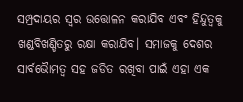ସମ୍ପ୍ରଦାୟର ସ୍ୱର ଉତ୍ତୋଳନ କରାଯିବ ଏବଂ ହିନ୍ଦୁତ୍ୱକୁ ଖଣ୍ଡବିଖଣ୍ଡିତରୁ ରକ୍ଷା କରାଯିବ। ସମାଜକୁ ଦେଶର ସାର୍ବଭୈାମତ୍ୱ ସହ ଜଡିତ ରଖିବା ପାଇଁ ଏହା ଏକ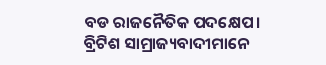ବଡ ରାଜନୈତିକ ପଦକ୍ଷେପ।
ବ୍ରିଟିଶ ସାମ୍ରାଜ୍ୟବାଦୀମାନେ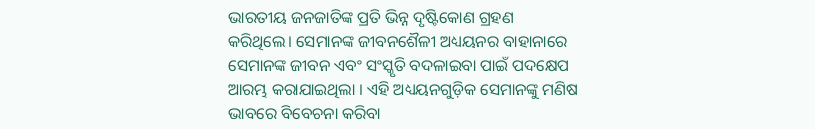ଭାରତୀୟ ଜନଜାତିଙ୍କ ପ୍ରତି ଭିନ୍ନ ଦୃଷ୍ଟିକୋଣ ଗ୍ରହଣ କରିଥିଲେ। ସେମାନଙ୍କ ଜୀବନଶୈଳୀ ଅଧ୍ୟୟନର ବାହାନାରେ ସେମାନଙ୍କ ଜୀବନ ଏବଂ ସଂସ୍କୃତି ବଦଳାଇବା ପାଇଁ ପଦକ୍ଷେପ ଆରମ୍ଭ କରାଯାଇଥିଲା । ଏହି ଅଧ୍ୟୟନଗୁଡ଼ିକ ସେମାନଙ୍କୁ ମଣିଷ ଭାବରେ ବିବେଚନା କରିବା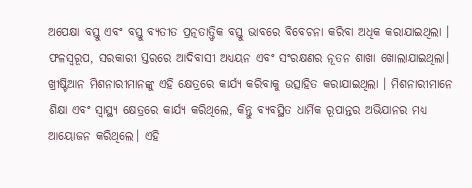ଅପେକ୍ଷା ବସ୍ତୁ ଏବଂ ବସ୍ତୁ ବ୍ୟତୀତ ପ୍ରତ୍ନତାତ୍ତ୍ୱିକ ବସ୍ତୁ ଭାବରେ ବିବେଚନା କରିବା ଅଧିକ କରାଯାଇଥିଲା । ଫଳସ୍ୱରୂପ, ସରକାରୀ ସ୍ତରରେ ଆଦିବାସୀ ଅଧ୍ୟୟନ ଏବଂ ସଂରକ୍ଷଣର ନୂତନ ଶାଖା ଖୋଲାଯାଇଥିଲା। ଖ୍ରୀଷ୍ଟିଆନ ମିଶନାରୀମାନଙ୍କୁ ଏହି କ୍ଷେତ୍ରରେ କାର୍ଯ୍ୟ କରିବାକୁ ଉତ୍ସାହିତ କରାଯାଇଥିଲା । ମିଶନାରୀମାନେ ଶିକ୍ଷା ଏବଂ ସ୍ୱାସ୍ଥ୍ୟ କ୍ଷେତ୍ରରେ କାର୍ଯ୍ୟ କରିଥିଲେ, କିନ୍ତୁ ବ୍ୟବସ୍ଥିତ ଧାର୍ମିକ ରୂପାନ୍ତର ଅଭିଯାନର ମଧ୍ୟ ଆୟୋଜନ କରିଥିଲେ। ଏହି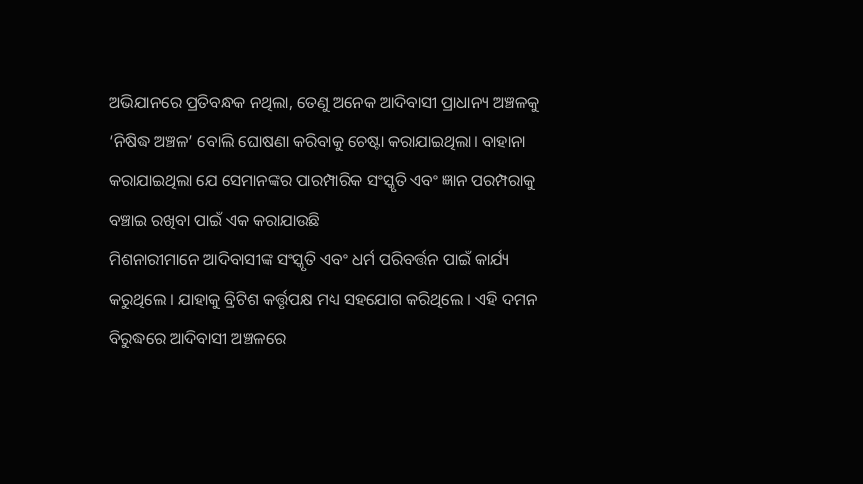ଅଭିଯାନରେ ପ୍ରତିବନ୍ଧକ ନଥିଲା, ତେଣୁ ଅନେକ ଆଦିବାସୀ ପ୍ରାଧାନ୍ୟ ଅଞ୍ଚଳକୁ ‘ନିଷିଦ୍ଧ ଅଞ୍ଚଳ’ ବୋଲି ଘୋଷଣା କରିବାକୁ ଚେଷ୍ଟା କରାଯାଇଥିଲା। ବାହାନା କରାଯାଇଥିଲା ଯେ ସେମାନଙ୍କର ପାରମ୍ପାରିକ ସଂସ୍କୃତି ଏବଂ ଜ୍ଞାନ ପରମ୍ପରାକୁ ବଞ୍ଚାଇ ରଖିବା ପାଇଁ ଏକ କରାଯାଉଛି
ମିଶନାରୀମାନେ ଆଦିବାସୀଙ୍କ ସଂସ୍କୃତି ଏବଂ ଧର୍ମ ପରିବର୍ତ୍ତନ ପାଇଁ କାର୍ଯ୍ୟ କରୁଥିଲେ । ଯାହାକୁ ବ୍ରିଟିଶ କର୍ତ୍ତୃପକ୍ଷ ମଧ୍ୟ ସହଯୋଗ କରିଥିଲେ । ଏହି ଦମନ ବିରୁଦ୍ଧରେ ଆଦିବାସୀ ଅଞ୍ଚଳରେ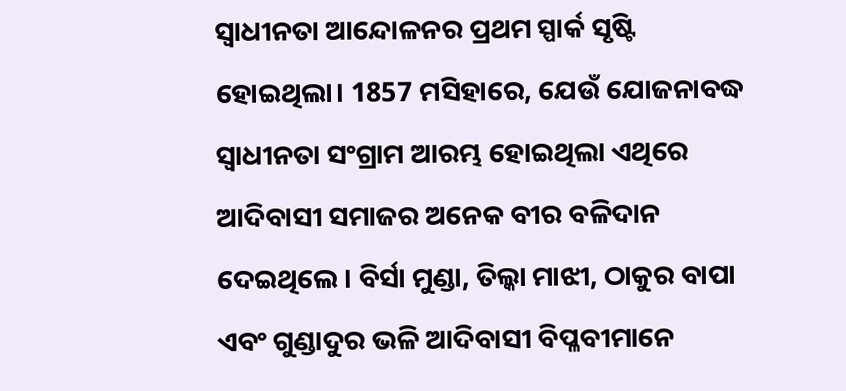ସ୍ୱାଧୀନତା ଆନ୍ଦୋଳନର ପ୍ରଥମ ସ୍ପାର୍କ ସୃଷ୍ଟି ହୋଇଥିଲା। 1857 ମସିହାରେ, ଯେଉଁ ଯୋଜନାବଦ୍ଧ ସ୍ୱାଧୀନତା ସଂଗ୍ରାମ ଆରମ୍ଭ ହୋଇଥିଲା ଏଥିରେ ଆଦିବାସୀ ସମାଜର ଅନେକ ବୀର ବଳିଦାନ ଦେଇଥିଲେ । ବିର୍ସା ମୁଣ୍ଡା, ତିଲ୍କା ମାଝୀ, ଠାକୁର ବାପା ଏବଂ ଗୁଣ୍ଡାଦୁର ଭଳି ଆଦିବାସୀ ବିପ୍ଳବୀମାନେ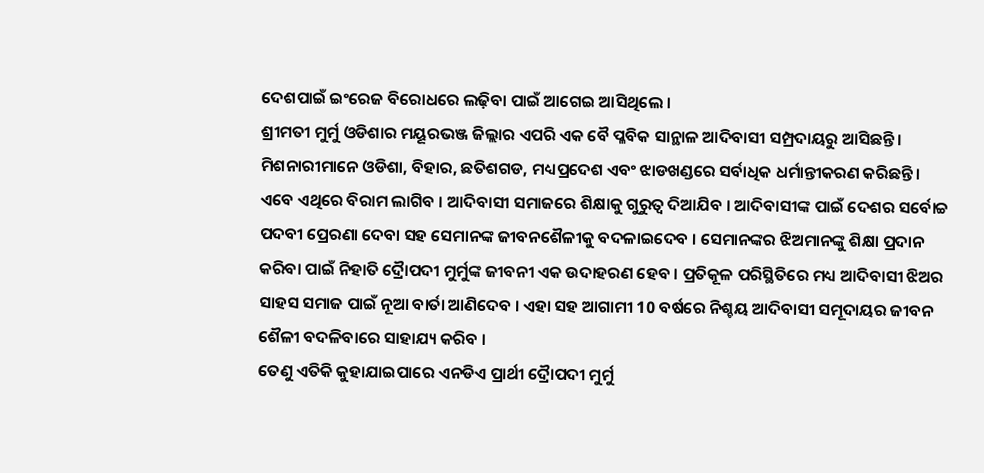ଦେଶପାଇଁ ଇଂରେଜ ବିରୋଧରେ ଲଢ଼ିବା ପାଇଁ ଆଗେଇ ଆସିଥିଲେ ।
ଶ୍ରୀମତୀ ମୁର୍ମୁ ଓଡିଶାର ମୟୂରଭଞ୍ଜ ଜିଲ୍ଲାର ଏପରି ଏକ ବୈ ପ୍ଳବିକ ସାନ୍ଥାଳ ଆଦିବାସୀ ସମ୍ପ୍ରଦାୟରୁ ଆସିଛନ୍ତି। ମିଶନାରୀମାନେ ଓଡିଶା, ବିହାର, ଛତିଶଗଡ, ମଧ୍ୟପ୍ରଦେଶ ଏବଂ ଝାଡଖଣ୍ଡରେ ସର୍ବାଧିକ ଧର୍ମାନ୍ତୀକରଣ କରିଛନ୍ତି। ଏବେ ଏଥିରେ ବିରାମ ଲାଗିବ । ଆଦିବାସୀ ସମାଜରେ ଶିକ୍ଷାକୁ ଗୁରୁତ୍ବ ଦିଆଯିବ । ଆଦିବାସୀଙ୍କ ପାଇଁ ଦେଶର ସର୍ବୋଚ୍ଚ ପଦବୀ ପ୍ରେରଣା ଦେବା ସହ ସେମାନଙ୍କ ଜୀବନଶୈଳୀକୁ ବଦଳାଇଦେବ । ସେମାନଙ୍କର ଝିଅମାନଙ୍କୁ ଶିକ୍ଷା ପ୍ରଦାନ କରିବା ପାଇଁ ନିହାତି ଦ୍ରୈାପଦୀ ମୁର୍ମୁଙ୍କ ଜୀବନୀ ଏକ ଉଦାହରଣ ହେବ । ପ୍ରତିକୂଳ ପରିସ୍ଥିତିରେ ମଧ୍ୟ ଆଦିବାସୀ ଝିଅର ସାହସ ସମାଜ ପାଇଁ ନୂଆ ବାର୍ତା ଆଣିଦେବ । ଏହା ସହ ଆଗାମୀ 10 ବର୍ଷରେ ନିଶ୍ଚୟ ଆଦିବାସୀ ସମୂଦାୟର ଜୀବନ ଶୈଳୀ ବଦଳିବାରେ ସାହାଯ୍ୟ କରିବ ।
ତେଣୁ ଏତିକି କୁହାଯାଇପାରେ ଏନଡିଏ ପ୍ରାର୍ଥୀ ଦ୍ରୈାପଦୀ ମୁର୍ମୁ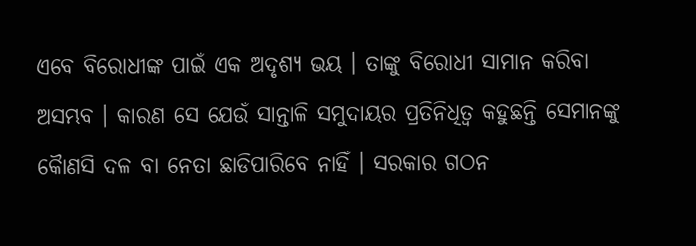ଏବେ ବିରୋଧୀଙ୍କ ପାଇଁ ଏକ ଅଦୃଶ୍ୟ ଭୟ । ତାଙ୍କୁ ବିରୋଧୀ ସାମାନ କରିବା ଅସମ୍ଭବ । କାରଣ ସେ ଯେଉଁ ସାନ୍ତାଳି ସମୁଦାୟର ପ୍ରତିନିଧିତ୍ବ କହୁଛନ୍ତି ସେମାନଙ୍କୁ କୈାଣସି ଦଳ ବା ନେତା ଛାଡିପାରିବେ ନାହିଁ । ସରକାର ଗଠନ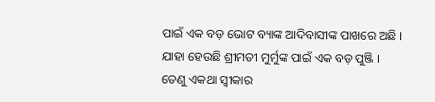ପାଇଁ ଏକ ବଡ଼ ଭୋଟ ବ୍ୟାଙ୍କ ଆଦିବାସୀଙ୍କ ପାଖରେ ଅଛି । ଯାହା ହେଉଛି ଶ୍ରୀମତୀ ମୁର୍ମୁଙ୍କ ପାଇଁ ଏକ ବଡ଼ ପୁଞ୍ଜି । ତେଣୁ ଏକଥା ସ୍ବୀକାର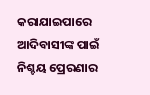କରାଯାଇପାରେ ଆଦିବାସୀଙ୍କ ପାଇଁ ନିଶ୍ଚୟ ପ୍ରେରଣାର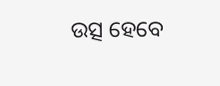ଉତ୍ସ ହେବେ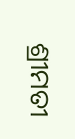ଶ୍ରୀମତୀ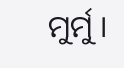ମୁର୍ମୁ ।